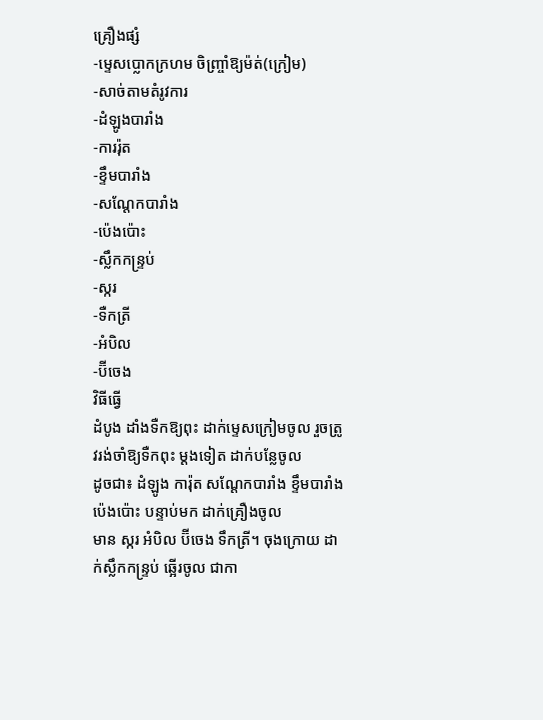គ្រឿងផ្សំ
-ម្ទេសប្លោកក្រហម ចិញ្រ្ចាំឱ្យម៉ត់(ក្រៀម)
-សាច់តាមតំរូវការ
-ដំឡូងបារាំង
-ការរ៉ុត
-ខ្ទឹមបារាំង
-សណ្តែកបារាំង
-ប៉េងប៉ោះ
-ស្លឹកកន្រ្ទប់
-ស្ករ
-ទឺកត្រី
-អំបិល
-ប៊ីចេង
វិធីធ្វើ
ដំបូង ដាំងទឺកឱ្យពុះ ដាក់ម្ទេសក្រៀមចូល រួចត្រូវរង់ចាំឱ្យទឺកពុះ ម្តងទៀត ដាក់បន្លែចូល
ដូចជា៖ ដំឡូង ការ៉ុត សណ្តែកបារាំង ខ្ទឹមបារាំង ប៉េងប៉ោះ បន្ទាប់មក ដាក់គ្រឿងចូល
មាន ស្ករ អំបិល ប៊ីចេង ទឹកត្រី។ ចុងក្រោយ ដាក់ស្លឹកកន្រ្ទប់ ឆ្អើរចូល ជាកា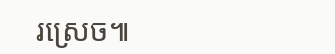រស្រេច៕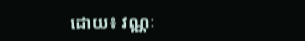ដោយ៖ វណ្ណៈ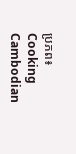ប្រភព៖ Cooking Cambodian